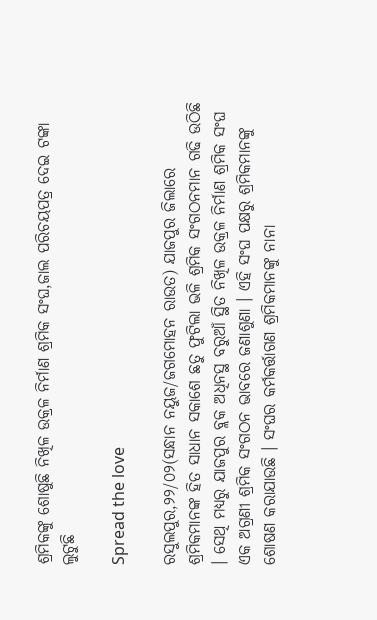ଶ୍ରମିକଙ୍କୁ ଶୋଷୁଛି ନିଖିଳ ଉକ୍ରଳ ନିର୍ମାଣ ଶ୍ରମିକ ସଂଘ,ଜାଲ ପରିଚୟପତ୍ର ଦେଇ ଟଙ୍କା ଲୁଟୁଛି

Spread the love

ରସୁଲପୁର,୨୨/୦୨(ସନ୍ଧାନ ନୟୁଜ/ଜଗମୋହନ ରାଉତ) ଯାଜପୁର ଜିଲାରେ ଶ୍ରମିକମାନଙ୍କ ହିତ ସାଧାନ ସକାଶେ ଛତୁ ଫୁଟିଲା ଭଳି ଶ୍ରମିକ ସଂଗଠନମାନ ଗଢି ଉଠିଛି । ସେଥି ମଧ୍ୟରୁ ଯାଜପୁର ବ୍ଲକ ଅଧିନସ୍ଥ ବରୁଆଁ ସ୍ଥିତ ନିଖିଳ ଉକ୍ରଳ ନିର୍ମାଣ ଶ୍ରମିକ ସଂଘ ଏକ ଅଗ୍ରଣୀ ଶ୍ରମିକ ସଂଗଠନ ଭାବରେ ଜଣାଶୁଣା । ଏହି ସଂଘ ପକ୍ଷରୁ ଶ୍ରମିକମାନଙ୍କୁ ଶୋଷଣ କରାଯାଉଛି । ସଂଘର କର୍ମକର୍ତ୍ତାଗଣ ଶ୍ରମିକମାନଙ୍କୁ ନାନା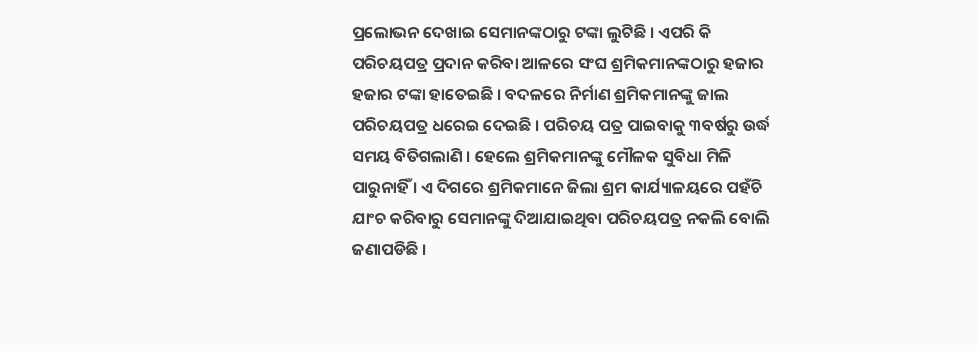ପ୍ରଲୋଭନ ଦେଖାଇ ସେମାନଙ୍କଠାରୁ ଟଙ୍କା ଲୁଟିଛି । ଏପରି କି ପରିଚୟପତ୍ର ପ୍ରଦାନ କରିବା ଆଳରେ ସଂଘ ଶ୍ରମିକମାନଙ୍କଠାରୁ ହଜାର ହଜାର ଟଙ୍କା ହାତେଇଛି । ବଦଳରେ ନିର୍ମାଣ ଶ୍ରମିକମାନଙ୍କୁ ଜାଲ ପରିଚୟପତ୍ର ଧରେଇ ଦେଇଛି । ପରିଚୟ ପତ୍ର ପାଇବାକୁ ୩ବର୍ଷରୁ ଉର୍ଦ୍ଧ ସମୟ ବିତିଗଲାଣି । ହେଲେ ଶ୍ରମିକମାନଙ୍କୁ ମୌଳକ ସୁବିଧା ମିଳି ପାରୁନାହିଁ । ଏ ଦିଗରେ ଶ୍ରମିକମାନେ ଜିଲା ଶ୍ରମ କାର୍ଯ୍ୟାଳୟରେ ପହଁଚି ଯାଂଚ କରିବାରୁ ସେମାନଙ୍କୁ ଦିଆଯାଇଥିବା ପରିଚୟପତ୍ର ନକଲି ବୋଲି ଜଣାପଡିଛି ।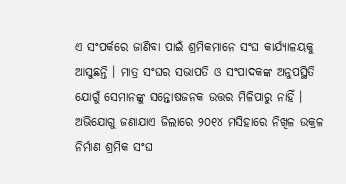ଏ ସଂପର୍କରେ ଜାଣିବା ପାଇଁ ଶ୍ରମିକମାନେ ସଂଘ କାର୍ଯ୍ୟାଳୟକୁ ଆସୁଛନ୍ତି । ମାତ୍ର ସଂଘର ସଭାପତି ଓ ସଂପାଦକଙ୍କ ଅନୁପସ୍ଥିତି ଯୋଗୁଁ ସେମାନଙ୍କୁ ସନ୍ତୋଷଜନକ ଉତ୍ତର ମିଳିପାରୁ ନାହିଁ ।
ଅଭିଯୋଗୁ ଜଣାଯାଏ ଜିଲାରେ ୨୦୧୪ ମସିହାରେ ନିଖିଳ ଉକ୍ରଳ ନିର୍ମାଣ ଶ୍ରମିକ ସଂଘ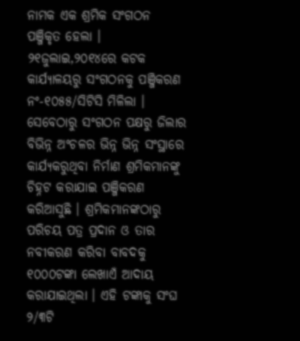ନାମକ ଏକ ଶ୍ରମିକ ସଂଗଠନ ପଞ୍ଜିକୃତ ହେଲା । ୨୧ଜୁଲାଇ,୨୦୧୪ରେ କଟକ କାର୍ଯ୍ୟାଳୟରୁ ସଂଗଠନକୁ ପଞ୍ଜିକରଣ ନଂ-୧୦୫୫/ସିଟିସି ମିଳିଲା । ସେବେଠାରୁ ସଂଗଠନ ପକ୍ଷରୁ ଜିଲାର ବିଭିନ୍ନ ଅଂଚଳର ଭିନ୍ନ ଭିନ୍ନ ସଂସ୍ଥାରେ କାର୍ଯ୍ୟକରୁଥିବା ନିର୍ମାଣ ଶ୍ରମିକମାନଙ୍କୁ ଚିହ୍ନଟ କରାଯାଇ ପଞ୍ଜିକରଣ କରିଆସୁଛି । ଶ୍ରମିକମାନଙ୍କଠାରୁ ପରିଚୟ ପତ୍ର ପ୍ରଦାନ ଓ ତାର ନବୀକରଣ କରିବା ବାବଦକୁ ୧୦୦୦ଟଙ୍କା ଲେଖାଏଁ ଆଦାୟ କରାଯାଇଥିଲା । ଏହି ଟଙ୍କାକୁ ସଂଘ ୨/୩ଟି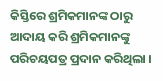କିସ୍ତିରେ ଶ୍ରମିକମାନଙ୍କ ଠାରୁ ଆଦାୟ କରି ଶ୍ରମିକମାନଙ୍କୁ ପରିଚୟପତ୍ର ପ୍ରଦାନ କରିଥିଲା ।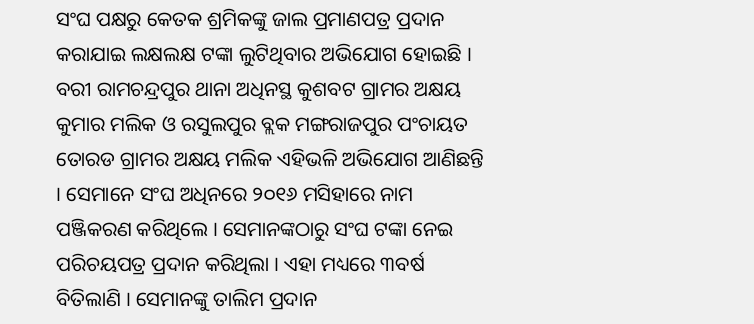ସଂଘ ପକ୍ଷରୁ କେତକ ଶ୍ରମିକଙ୍କୁ ଜାଲ ପ୍ରମାଣପତ୍ର ପ୍ରଦାନ କରାଯାଇ ଲକ୍ଷଲକ୍ଷ ଟଙ୍କା ଲୁଟିଥିବାର ଅଭିଯୋଗ ହୋଇଛି । ବରୀ ରାମଚନ୍ଦ୍ରପୁର ଥାନା ଅଧିନସ୍ଥ କୁଶବଟ ଗ୍ରାମର ଅକ୍ଷୟ କୁମାର ମଲିକ ଓ ରସୁଲପୁର ବ୍ଲକ ମଙ୍ଗରାଜପୁର ପଂଚାୟତ ତୋରଡ ଗ୍ରାମର ଅକ୍ଷୟ ମଲିକ ଏହିଭଳି ଅଭିଯୋଗ ଆଣିଛନ୍ତି । ସେମାନେ ସଂଘ ଅଧିନରେ ୨୦୧୬ ମସିହାରେ ନାମ ପଞ୍ଜିକରଣ କରିଥିଲେ । ସେମାନଙ୍କଠାରୁ ସଂଘ ଟଙ୍କା ନେଇ ପରିଚୟପତ୍ର ପ୍ରଦାନ କରିଥିଲା । ଏହା ମଧ୍ୟରେ ୩ବର୍ଷ ବିତିଲାଣି । ସେମାନଙ୍କୁ ତାଲିମ ପ୍ରଦାନ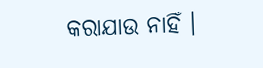କରାଯାଉ ନାହିଁ ।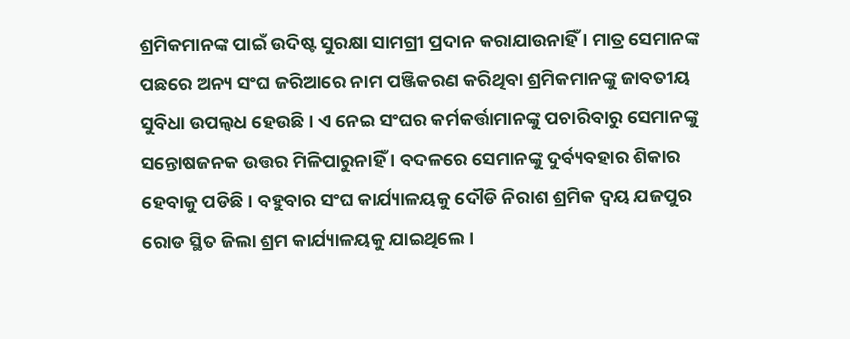ଶ୍ରମିକମାନଙ୍କ ପାଇଁ ଉଦିଷ୍ଟ ସୁରକ୍ଷା ସାମଗ୍ରୀ ପ୍ରଦାନ କରାଯାଉନାହିଁ । ମାତ୍ର ସେମାନଙ୍କ ପଛରେ ଅନ୍ୟ ସଂଘ ଜରିଆରେ ନାମ ପଞ୍ଜିକରଣ କରିଥିବା ଶ୍ରମିକମାନଙ୍କୁ ଜାବତୀୟ ସୁବିଧା ଉପଲ୍ୱଧ ହେଉଛି । ଏ ନେଇ ସଂଘର କର୍ମକର୍ତ୍ତାମାନଙ୍କୁ ପଚାରିବାରୁ ସେମାନଙ୍କୁ ସନ୍ତୋଷଜନକ ଉତ୍ତର ମିଳିପାରୁନାହିଁ । ବଦଳରେ ସେମାନଙ୍କୁ ଦୁର୍ବ୍ୟବହାର ଶିକାର ହେବାକୁ ପଡିଛି । ବହୁବାର ସଂଘ କାର୍ଯ୍ୟାଳୟକୁ ଦୌଡି ନିରାଶ ଶ୍ରମିକ ଦ୍ୱୟ ଯଜପୁର ରୋଡ ସ୍ଥିତ ଜିଲା ଶ୍ରମ କାର୍ଯ୍ୟାଳୟକୁ ଯାଇଥିଲେ ।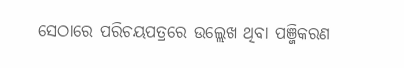ସେଠାରେ ପରିଚୟପତ୍ରରେ ଉଲ୍ଲେଖ ଥିବା ପଞ୍ଜିକରଣ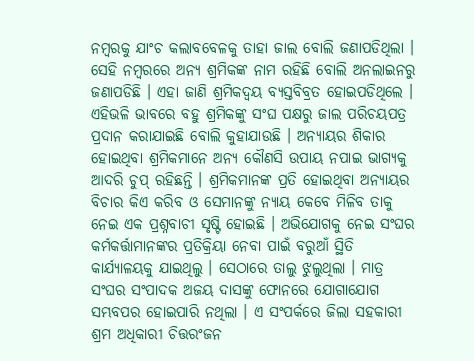ନମ୍ବରକୁ ଯାଂଚ କଲାବବେଳକୁ ତାହା ଜାଲ ବୋଲି ଜଣାପଡିଥିଲା । ସେହି ନମ୍ବରରେ ଅନ୍ୟ ଶ୍ରମିକଙ୍କ ନାମ ରହିଛି ବୋଲି ଅନଲାଇନରୁ ଜଣାପଡିଛି । ଏହା ଜାଣି ଶ୍ରମିକଦ୍ୱୟ ବ୍ୟସ୍ତବିବ୍ରତ ହୋଇପଡିଥିଲେ । ଏହିଭଳି ଭାବରେ ବହୁ ଶ୍ରମିକଙ୍କୁ ସଂଘ ପକ୍ଷରୁ ଜାଲ ପରିଚୟପତ୍ର ପ୍ରଦାନ କରାଯାଇଛି ବୋଲି କୁହାଯାଉଛି । ଅନ୍ୟାୟର ଶିକାର ହୋଇଥିବା ଶ୍ରମିକମାନେ ଅନ୍ୟ କୌଣସି ଉପାୟ ନପାଇ ଭାଗ୍ୟକୁ ଆଦରି ଚୁପ୍ ରହିଛନ୍ତି । ଶ୍ରମିକମାନଙ୍କ ପ୍ରତି ହୋଇଥିବା ଅନ୍ୟାୟର ବିଚାର କିଏ କରିବ ଓ ସେମାନଙ୍କୁ ନ୍ୟାୟ କେବେ ମିଳିବ ତାକୁ ନେଇ ଏକ ପ୍ରଶ୍ନବାଚୀ ସୃଷ୍ଟି ହୋଇଛି । ଅଭିଯୋଗକୁ ନେଇ ସଂଘର କର୍ମକର୍ତ୍ତାମାନଙ୍କର ପ୍ରତିକ୍ରିୟା ନେବା ପାଇଁ ବରୁଆଁ ସ୍ଥିତି କାର୍ଯ୍ୟାଳୟକୁ ଯାଇଥିଲୁ । ସେଠାରେ ତାଲୁ ଝୁଲୁଥିଲା । ମାତ୍ର ସଂଘର ସଂପାଦକ ଅଜୟ ଦାସଙ୍କୁ ଫୋନରେ ଯୋଗାଯୋଗ ସମ୍ଭବପର ହୋଇପାରି ନଥିଲା । ଏ ସଂପର୍କରେ ଜିଲା ସହକାରୀ ଶ୍ରମ ଅଧିକାରୀ ଚିତ୍ତରଂଜନ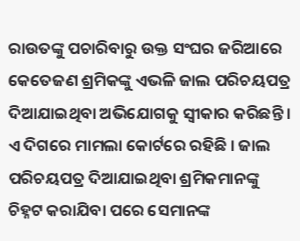ରାଉତଙ୍କୁ ପଚାରିବାରୁ ଉକ୍ତ ସଂଘର ଜରିଆରେ କେତେଜଣ ଶ୍ରମିକଙ୍କୁ ଏଭଳି ଜାଲ ପରିଚୟପତ୍ର ଦିଆଯାଇଥିବା ଅଭିଯୋଗକୁ ସ୍ୱୀକାର କରିଛନ୍ତି । ଏ ଦିଗରେ ମାମଲା କୋର୍ଟରେ ରହିଛି । ଜାଲ ପରିଚୟପତ୍ର ଦିଆଯାଇଥିବା ଶ୍ରମିକମାନଙ୍କୁ ଚିହ୍ନଟ କରାଯିବା ପରେ ସେମାନଙ୍କ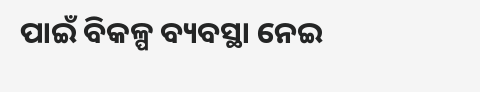ପାଇଁ ବିକଳ୍ପ ବ୍ୟବସ୍ଥା ନେଇ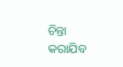ଚିନ୍ତା କରାଯିବ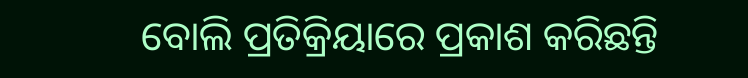ବୋଲି ପ୍ରତିକ୍ରିୟାରେ ପ୍ରକାଶ କରିଛନ୍ତି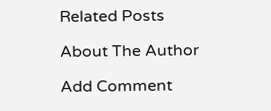Related Posts

About The Author

Add Comment